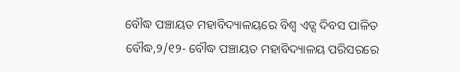ବୌଦ୍ଧ ପଞ୍ଚାୟତ ମହାବିଦ୍ୟାଳୟରେ ବିଶ୍ୱ ଏଡ୍ସ ଦିବସ ପାଳିତ
ବୌଦ୍ଧ,୨/୧୨- ବୌଦ୍ଧ ପଞ୍ଚାୟତ ମହାବିଦ୍ୟାଳୟ ପରିସରରେ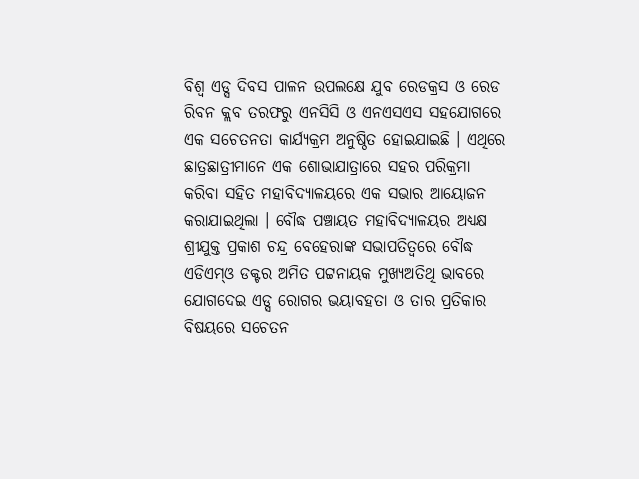ବିଶ୍ୱ ଏଡ୍ସ ଦିବସ ପାଳନ ଉପଲକ୍ଷେ ଯୁବ ରେଡକ୍ରସ ଓ ରେଡ ରିବନ କ୍ଲବ ତରଫରୁ ଏନସିସି ଓ ଏନଏସଏସ ସହଯୋଗରେ ଏକ ସଚେତନତା କାର୍ଯ୍ୟକ୍ରମ ଅନୁଷ୍ଠିତ ହୋଇଯାଇଛି । ଏଥିରେ ଛାତ୍ରଛାତ୍ରୀମାନେ ଏକ ଶୋଭାଯାତ୍ରାରେ ସହର ପରିକ୍ରମା କରିବା ସହିତ ମହାବିଦ୍ୟାଳୟରେ ଏକ ସଭାର ଆୟୋଜନ କରାଯାଇଥିଲା । ବୌଦ୍ଧ ପଞ୍ଚାୟତ ମହାବିଦ୍ୟାଳୟର ଅଧ୍ୟକ୍ଷ ଶ୍ରୀଯୁକ୍ତ ପ୍ରକାଶ ଚନ୍ଦ୍ର ବେହେରାଙ୍କ ସଭାପତିତ୍ୱରେ ବୌଦ୍ଧ ଏଡିଏମ୍ଓ ଡକ୍ଟର ଅମିତ ପଟ୍ଟନାୟକ ମୁଖ୍ୟଅତିଥି ଭାବରେ ଯୋଗଦେଇ ଏଡ୍ସ ରୋଗର ଭୟାବହତା ଓ ତାର ପ୍ରତିକାର ବିଷୟରେ ସଚେତନ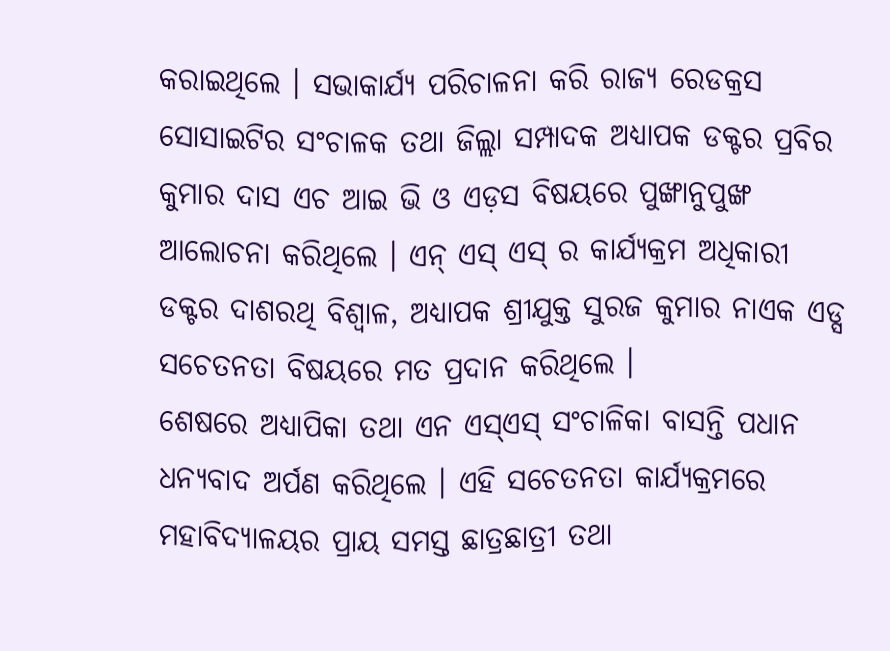କରାଇଥିଲେ । ସଭାକାର୍ଯ୍ୟ ପରିଚାଳନା କରି ରାଜ୍ୟ ରେଡକ୍ରସ ସୋସାଇଟିର ସଂଚାଳକ ତଥା ଜିଲ୍ଲା ସମ୍ପାଦକ ଅଧ୍ୟାପକ ଡକ୍ଟର ପ୍ରବିର କୁମାର ଦାସ ଏଚ ଆଇ ଭି ଓ ଏଡ଼ସ ବିଷୟରେ ପୁଙ୍ଖାନୁପୁଙ୍ଖ ଆଲୋଚନା କରିଥିଲେ । ଏନ୍ ଏସ୍ ଏସ୍ ର କାର୍ଯ୍ୟକ୍ରମ ଅଧିକାରୀ ଡକ୍ଟର ଦାଶରଥି ବିଶ୍ୱାଳ, ଅଧ୍ୟାପକ ଶ୍ରୀଯୁକ୍ତ ସୁରଜ କୁମାର ନାଏକ ଏଡ୍ସ ସଚେତନତା ବିଷୟରେ ମତ ପ୍ରଦାନ କରିଥିଲେ ।
ଶେଷରେ ଅଧ୍ୟାପିକା ତଥା ଏନ ଏସ୍ଏସ୍ ସଂଚାଳିକା ବାସନ୍ତି ପଧାନ ଧନ୍ୟବାଦ ଅର୍ପଣ କରିଥିଲେ । ଏହି ସଚେତନତା କାର୍ଯ୍ୟକ୍ରମରେ ମହାବିଦ୍ୟାଳୟର ପ୍ରାୟ ସମସ୍ତ ଛାତ୍ରଛାତ୍ରୀ ତଥା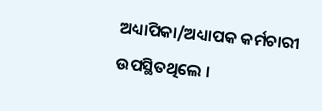ଅଧ୍ୟାପିକା/ଅଧ୍ୟାପକ କର୍ମଚାରୀ ଉପସ୍ଥିତଥିଲେ ।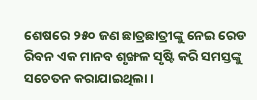ଶେଷରେ ୨୫୦ ଜଣ ଛାତ୍ରଛାତ୍ରୀଙ୍କୁ ନେଇ ରେଡ ରିବନ ଏକ ମାନବ ଶୃଙ୍ଖଳ ସୃଷ୍ଟି କରି ସମସ୍ତଙ୍କୁ ସଚେତନ କରାଯାଇଥିଲା ।